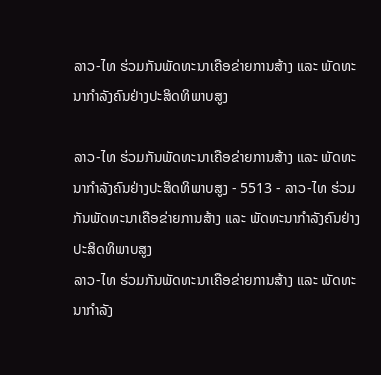ລາວ-ໄທ ຮ່ວມກັນພັດທະນາເຄືອຂ່າຍການສ້າງ ແລະ ພັດທະນາກຳລັງຄົນຢ່າງປະສິດທິພາບສູງ

ລາວ-ໄທ ຮ່ວມກັນພັດທະນາເຄືອຂ່າຍການສ້າງ ແລະ ພັດທະນາກຳລັງຄົນຢ່າງປະສິດທິພາບສູງ - 5513 - ລາວ-ໄທ ຮ່ວມກັນພັດທະນາເຄືອຂ່າຍການສ້າງ ແລະ ພັດທະນາກຳລັງຄົນຢ່າງປະສິດທິພາບສູງ
ລາວ-ໄທ ຮ່ວມກັນພັດທະນາເຄືອຂ່າຍການສ້າງ ແລະ ພັດທະນາກຳລັງ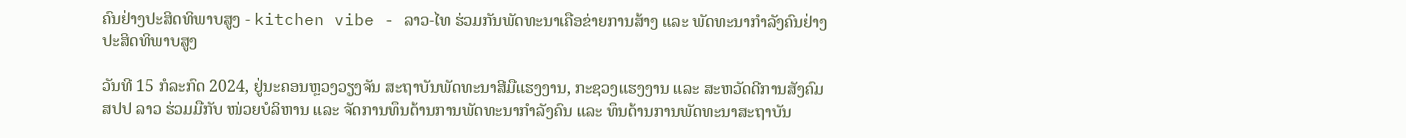ຄົນຢ່າງປະສິດທິພາບສູງ - kitchen vibe - ລາວ-ໄທ ຮ່ວມກັນພັດທະນາເຄືອຂ່າຍການສ້າງ ແລະ ພັດທະນາກຳລັງຄົນຢ່າງປະສິດທິພາບສູງ

ວັນທີ 15 ກໍລະກົດ 2024, ຢູ່ນະຄອນຫຼວງວຽງຈັນ ສະຖາບັນພັດທະນາສີມືແຮງງານ, ກະຊວງແຮງງານ ແລະ ສະຫວັດດີການສັງຄົມ ສປປ ລາວ ຮ່ວມມືກັບ ໜ່ວຍບໍລິຫານ ແລະ ຈັດການທຶນດ້ານການພັດທະນາກຳລັງຄົນ ແລະ ທຶນດ້ານການພັດທະນາສະຖາບັນ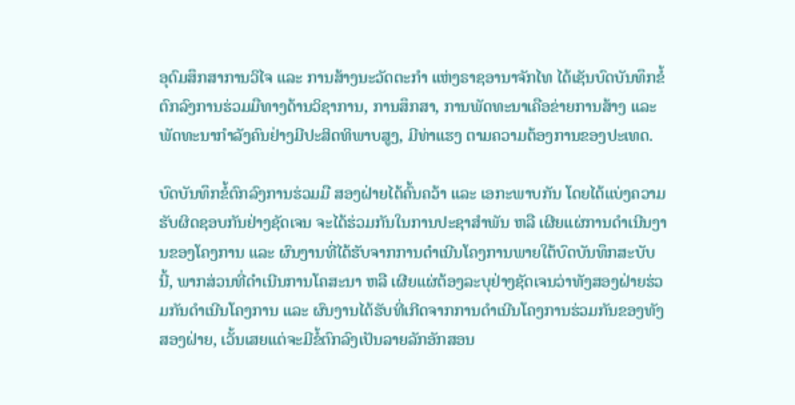ອຸດົມສຶກສາການວິໄຈ ແລະ ການສ້າງນະວັດຕະກຳ ແຫ່ງຣາຊອານາຈັກໄທ ໄດ້ເຊັນບົດບັນທຶກຂໍ້ຕົກລົງການຮ່ວມມືທາງດ້ານວິຊາການ, ການສຶກສາ, ການພັດທະນາເຄືອຂ່າຍການສ້າງ ແລະ ພັດທະນາກຳລັງຄົນຢ່າງມີປະສິດທິພາບສູງ, ມີທ່າແຮງ ຕາມຄວາມຕ້ອງການຂອງປະເທດ.

ບົດບັນທຶກຂໍ້ຕົກລົງການຮ່ວມມື ສອງຝ່າຍໄດ້ຄົ້ນຄວ້າ ແລະ ເອກະພາບກັນ ໂດຍໄດ້ແບ່ງຄວາມຮັບຜິດຊອບກັນຢ່າງຊັດເຈນ ຈະໄດ້ຮ່ວມກັນໃນການປະຊາສຳພັນ ຫລື ເຜີຍແຜ່ການດຳເນີນງານຂອງໂຄງການ ແລະ ຜົນງານທີ່ໄດ້ຮັບຈາກການດຳເນີນໂຄງການພາຍໃຕ້ບົດບັນທຶກສະບັບນີ້, ພາກສ່ວນທີ່ດໍາເນີນການໂຄສະນາ ຫລື ເຜີຍແຜ່ຕ້ອງລະບຸຢ່າງຊັດເຈນວ່າທັງສອງຝ່າຍຮ່ວມກັນດໍາເນີນໂຄງການ ແລະ ຜົນງານໄດ້ຮັບທີ່ເກີດຈາກການດໍາເນີນໂຄງການຮ່ວມກັນຂອງທັງສອງຝ່າຍ, ເວັ້ນເສຍແຕ່ຈະມີຂໍ້ຕົກລົງເປັນລາຍລັກອັກສອນ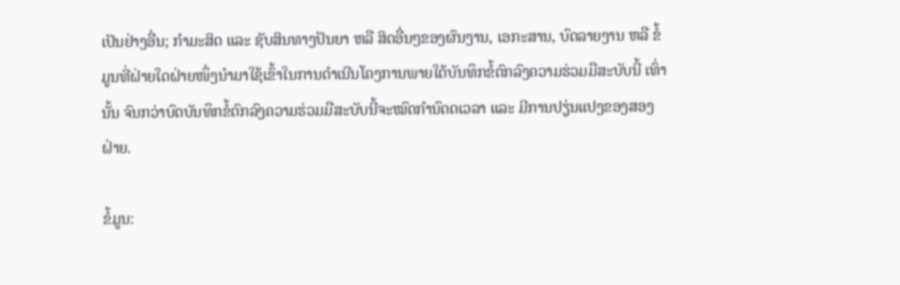ເປັນຢ່າງອື່ນ; ກຳມະສິດ ແລະ ຊັບສິນທາງປັນຍາ ຫລື ສິດອື່ນໆຂອງຜົນງານ, ເອກະສານ, ບົດລາຍງານ ຫລື ຂໍ້ມູນທີ່ຝ່າຍໃດຝ່າຍໜຶ່ງນຳມາໃຊ້ເຂົ້າໃນການດຳເນີນໂຄງການພາຍໃຕ້ບັນທຶກຂໍ້ຕົກລົງຄວາມຮ່ວມມືສະບັບນີ້ ເທົ່ານັ້ນ ຈົນກວ່າບົດບັນທຶກຂໍ້ຕົກລົງຄວາມຮ່ວມມືສະບັບນີ້ຈະໝົດກຳນົດດເວລາ ແລະ ມີການປຽ່ນແປງຂອງສອງຝ່າຍ.

ຂໍ້ມູນ: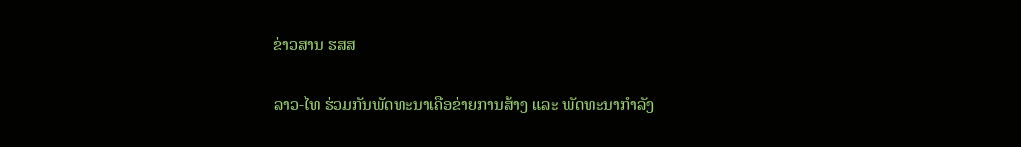ຂ່າວສານ ຮສສ

ລາວ-ໄທ ຮ່ວມກັນພັດທະນາເຄືອຂ່າຍການສ້າງ ແລະ ພັດທະນາກຳລັງ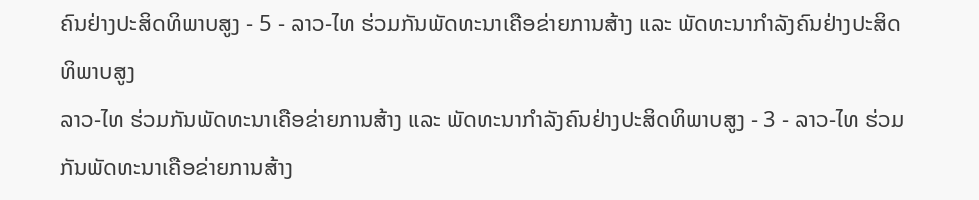ຄົນຢ່າງປະສິດທິພາບສູງ - 5 - ລາວ-ໄທ ຮ່ວມກັນພັດທະນາເຄືອຂ່າຍການສ້າງ ແລະ ພັດທະນາກຳລັງຄົນຢ່າງປະສິດທິພາບສູງ
ລາວ-ໄທ ຮ່ວມກັນພັດທະນາເຄືອຂ່າຍການສ້າງ ແລະ ພັດທະນາກຳລັງຄົນຢ່າງປະສິດທິພາບສູງ - 3 - ລາວ-ໄທ ຮ່ວມກັນພັດທະນາເຄືອຂ່າຍການສ້າງ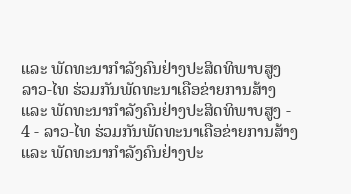ແລະ ພັດທະນາກຳລັງຄົນຢ່າງປະສິດທິພາບສູງ
ລາວ-ໄທ ຮ່ວມກັນພັດທະນາເຄືອຂ່າຍການສ້າງ ແລະ ພັດທະນາກຳລັງຄົນຢ່າງປະສິດທິພາບສູງ - 4 - ລາວ-ໄທ ຮ່ວມກັນພັດທະນາເຄືອຂ່າຍການສ້າງ ແລະ ພັດທະນາກຳລັງຄົນຢ່າງປະ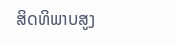ສິດທິພາບສູງ